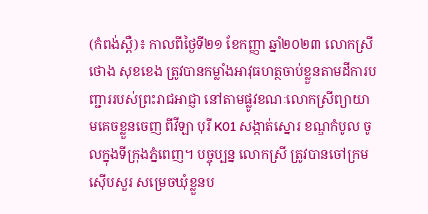(កំពង់ស្ពឺ)៖ កាលពីថ្ងៃទី២១ ខែកញ្ញា ឆ្នាំ២០២៣ លោកស្រី ថោង សុខខេង ត្រូវបានកម្លាំងអាវុធហត្ថចាប់ខ្លួនតាមដីការបញ្ជាររបស់ព្រះរាជអាជ្ញា នៅតាមផ្លូវខណៈលោកស្រីព្យាយាមគេចខ្លួនចេញ ពីវីឡា បុរី K01 សង្កាត់ស្នោរ ខណ្ឌកំបូល ចូលក្នុងទីក្រុងភ្នំពេញ។ បច្ចុប្បន្ន លោកស្រី ត្រូវបានចៅក្រមស៊ើបសួរ សម្រេចឃុំខ្លួនប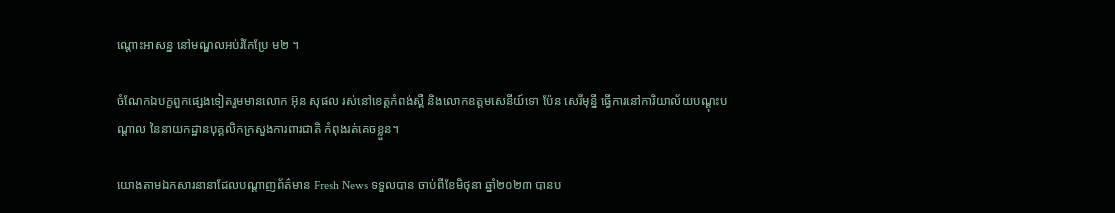ណ្តោះអាសន្ន នៅមណ្ឌលអប់រំកែប្រែ ម២ ។

ចំណែកឯបក្ខពួកផ្សេងទៀតរួមមានលោក អ៊ុន សុផល រស់នៅខេត្តកំពង់ស្ពឺ និងលោកឧត្តមសេនីយ៍ទោ ប៉ែន សេរីមុន្នី ធ្វើការនៅការិយាល័យបណ្តុះបណ្តាល នៃនាយកដ្ឋានបុគ្គលិកក្រសួងការពារជាតិ កំពុងរត់គេចខ្លួន។

យោងតាមឯកសារនានាដែលបណ្តាញព័ត៌មាន Fresh News ទទួលបាន ចាប់ពីខែមិថុនា ឆ្នាំ២០២៣ បានប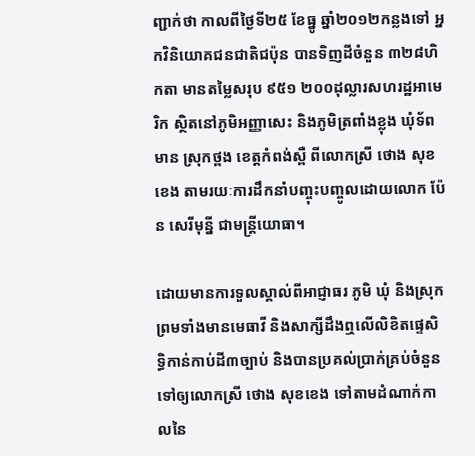ញ្ជាក់ថា កាលពីថ្ងៃទី២៥ ខែធ្នូ ឆ្នាំ២០១២កន្លងទៅ អ្នកវិនិយោគជនជាតិជប៉ុន បានទិញដីចំនួន ៣២៨ហិកតា មានតម្លៃសរុប ៩៥១ ២០០ដុល្លារសហរដ្ឋអាមេរិក ស្ថិតនៅភូមិអញ្ញាសេះ និងភូមិត្រពាំងខ្លុង ឃុំទ័ពមាន ស្រុកថ្ពង ខេត្តកំពង់ស្ពឺ ពីលោកស្រី ថោង សុខខេង តាមរយៈការដឹកនាំបញ្ចុះបញ្ចូលដោយលោក ប៉ែន សេរីមុន្នី ជាមន្រ្តីយោធា។

ដោយមានការទួលស្គាល់ពីអាជ្ញាធរ ភូមិ ឃុំ និងស្រុក ព្រមទាំងមានមេធាវី និងសាក្សីដឹងឮលើលិខិតផ្ទេសិទ្ធិកាន់កាប់ដី៣ច្បាប់ និងបានប្រគល់ប្រាក់គ្រប់ចំនួនទៅឲ្យលោកស្រី ថោង សុខខេង ទៅតាមដំណាក់កាលនៃ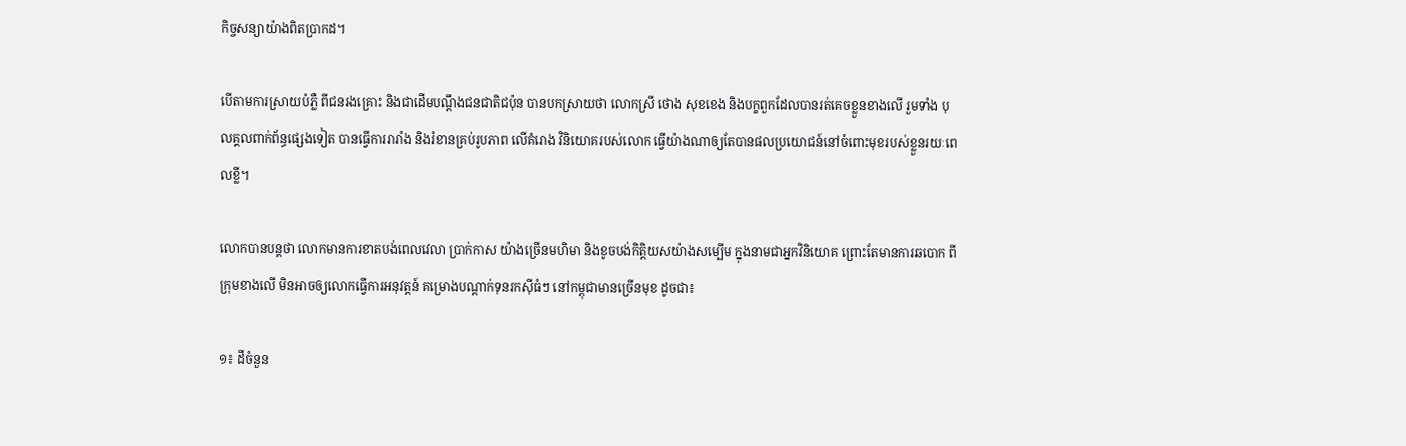កិច្ចសន្យាយ៉ាងពិតប្រាកដ។

បើតាមការស្រាយបំភ្លឺ ពីជនរងគ្រោះ និងជាដើមបណ្ដឹងជនជាតិជប៉ុន បានបកស្រាយថា លោកស្រី ថោង សុខខេង និងបក្ខពួកដែលបានរត់គេចខ្លួនខាងលើ រួមទាំង បុលគ្គលពាក់ព័ន្ធផ្សេងទៀត បានធ្វើការរារាំង និងរំខានគ្រប់រូបភាព លើគំរោង វិនិយោគរបស់លោក ធ្វើយ៉ាងណាឲ្យតែបានផលប្រយោជន៍នៅចំពោះមុខរបស់ខ្លួនរយៈពេលខ្លី។

លោកបានបន្តថា លោកមានការខាតបង់ពេលវេលា ប្រាក់កាស យ៉ាងច្រើនមហិមា និងខូចបង់កិត្តិយសយ៉ាងសម្បើម ក្នុងនាមជាអ្នកវិនិយោគ ព្រោះតែមានការឆបោក ពីក្រុមខាងលើ មិនអាចឲ្យលោកធ្វើការអនុវត្តន៍ គម្រោងបណ្តាក់ទុនរកស៊ីធំៗ នៅកម្ពុជាមានច្រើនមុខ ដូចជា៖

១៖ ដីចំនួន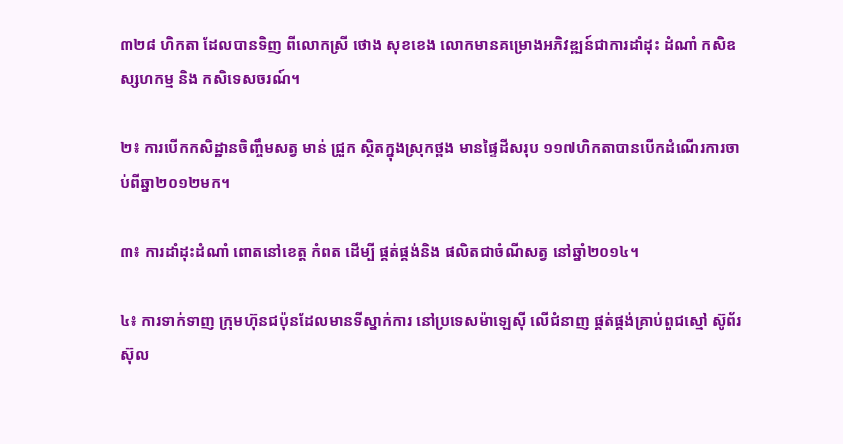៣២៨ ហិកតា ដែលបានទិញ ពីលោកស្រី ថោង សុខខេង លោកមានគម្រោងអភិវឌ្ឍន៍ជាការដាំដុះ ដំណាំ កសិឧស្សហកម្ម និង កសិទេសចរណ៍។

២៖ ការបើកកសិដ្ឋានចិញ្ចឹមសត្វ មាន់ ជ្រួក ស្ថិតក្នុងស្រុកថ្ពង មានផ្ទៃដីសរុប ១១៧ហិកតាបានបើកដំណើរការចាប់ពីឆ្នា២០១២មក។

៣៖ ការដាំដុះដំណាំ ពោតនៅខេត្ត កំពត ដើម្បី ផ្គត់ផ្គង់និង ផលិតជាចំណីសត្វ នៅឆ្នាំ២០១៤។

៤៖ ការទាក់ទាញ ក្រុមហ៊ុនជប៉ុនដែលមានទីស្នាក់ការ នៅប្រទេសម៉ាឡេស៊ី លើជំនាញ ផ្គត់ផ្គង់គ្រាប់ពួជស្មៅ ស៊ូព័រ ស៊ុល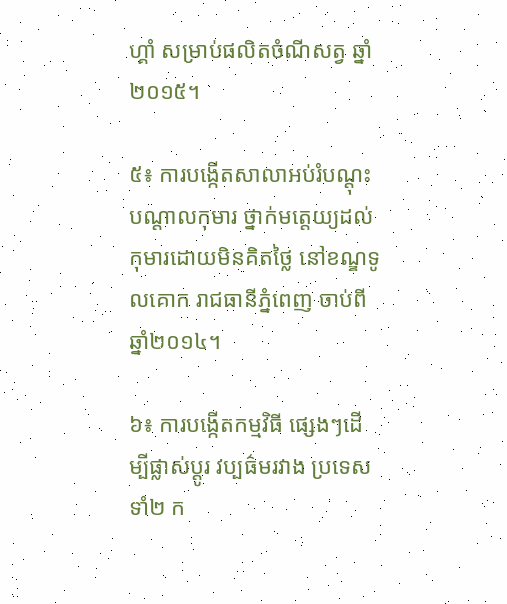ហ្គាំ សម្រាប់ផលិតចំណីសត្វ ឆ្នាំ២០១៥។

៥៖ ការបង្កើតសាលាអប់រំបណ្តុះបណ្តាលកុមារ ថ្នាក់មត្តេយ្យដល់កុមារដោយមិនគិតថ្លៃ នៅខណ្ឌទូលគោក រាជធានីភ្នំពេញ ចាប់ពីឆ្នាំ២០១៤។

៦៖ ការបង្កើតកម្មវិធី ផ្សេងៗដើម្បីផ្លាស់ប្តូរ វប្បធ៌មរវាង ប្រទេសទាំ២ ក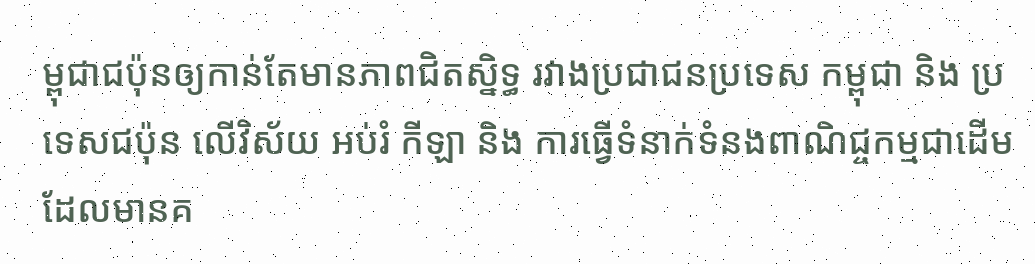ម្ពុជាជប៉ុនឲ្យកាន់តែមានភាពជិតស្និទ្ធ រវាងប្រជាជនប្រទេស កម្ពុជា និង ប្រទេសជប៉ុន លើវិស័យ អប់រំ កីឡា និង ការធ្វើទំនាក់ទំនងពាណិជ្ចកម្មជាដើម ដែលមានគ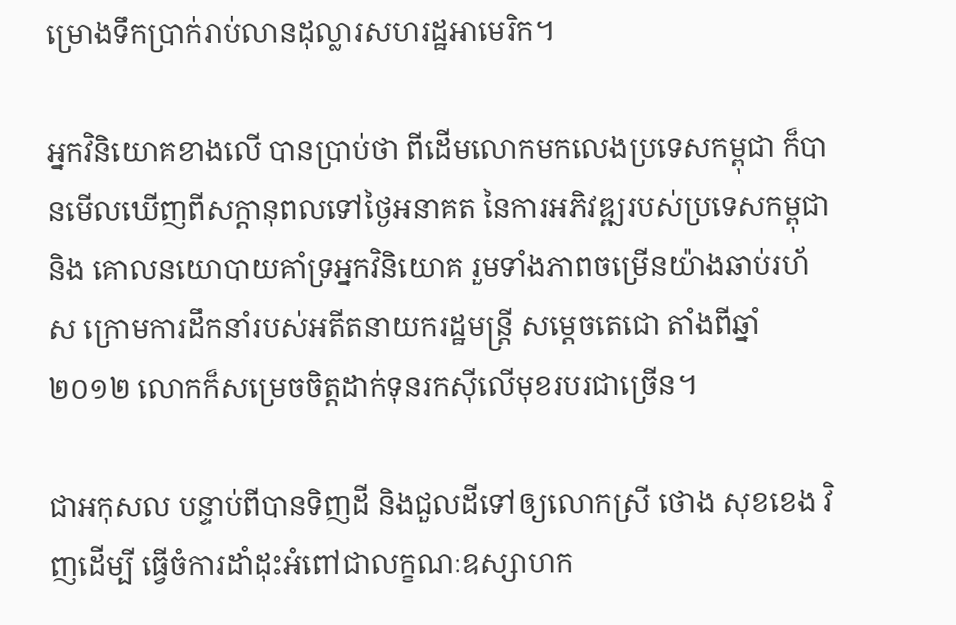ម្រោងទឹកប្រាក់រាប់លានដុល្លារសហរដ្ឋអាមេរិក។

អ្នកវិនិយោគខាងលើ បានប្រាប់ថា ពីដើមលោកមកលេងប្រទេសកម្ពុជា ក៏បានមើលឃើញពីសក្តានុពលទៅថ្ងៃអនាគត នៃការអភិវឌ្ឍរបស់ប្រទេសកម្ពុជា និង គោលនយោបាយគាំទ្រអ្នកវិនិយោគ រួមទាំងភាពចម្រើនយ៉ាងឆាប់រហ័ស ក្រោមការដឹកនាំរបស់អតីតនាយករដ្ឋមន្ត្រី សម្តេចតេជោ តាំងពីឆ្នាំ២០១២ លោកក៏សម្រេចចិត្តដាក់ទុនរកស៊ីលើមុខរបរជាច្រើន។

ជាអកុសល បន្ទាប់ពីបានទិញដី និងជួលដីទៅឲ្យលោកស្រី ថោង សុខខេង វិញដើម្បី ធ្វើចំការដាំដុះអំពៅជាលក្ខណៈឧស្សាហក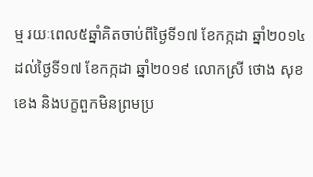ម្ម រយៈពេល៥ឆ្នាំគិតចាប់ពីថ្ងៃទី១៧ ខែកក្កដា ឆ្នាំ២០១៤ ដល់ថ្ងៃទី១៧ ខែកក្កដា ឆ្នាំ២០១៩ លោកស្រី ថោង សុខខេង និងបក្ខពួកមិនព្រមប្រ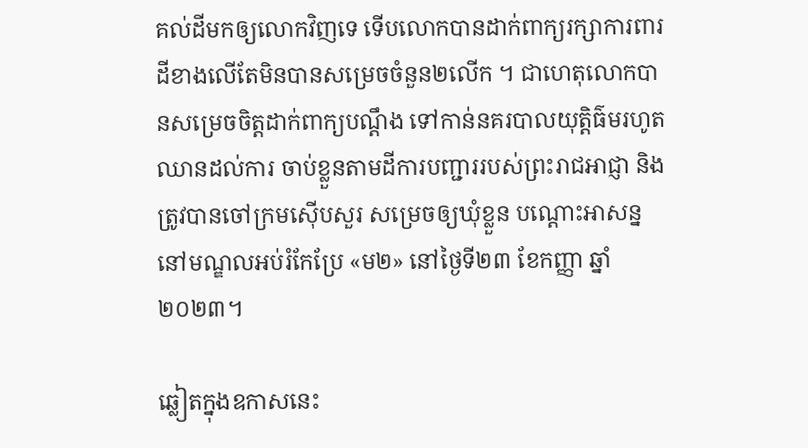គល់ដីមកឲ្យលោកវិញទេ ទើបលោកបានដាក់ពាក្យរក្សាការពារ ដីខាងលើតែមិនបានសម្រេចចំនួន២លើក ។ ជាហេតុលោកបានសម្រេចចិត្តដាក់ពាក្យបណ្តឹង ទៅកាន់នគរបាលយុត្តិធ៌មរហូតឈានដល់ការ ចាប់ខ្លួនតាមដីការបញ្ជាររបស់ព្រះរាជអាជ្ញា និងត្រូវបានចៅក្រមស៊ើបសួរ សម្រេចឲ្យឃុំខ្លួន បណ្តោះអាសន្ន នៅមណ្ឌលអប់រំកែប្រែ «ម២» នៅថ្ងៃទី២៣ ខែកញ្ញា ឆ្នាំ២០២៣។

ឆ្លៀតក្នុងឧកាសនេះ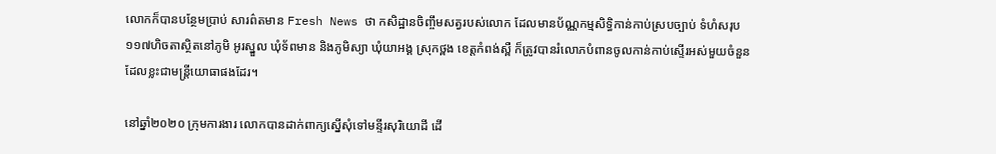លោកក៏បានបន្ថែមប្រាប់ សារព៌តមាន Fresh News ថា កសិដ្ឋានចិញ្ចឹមសត្វរបស់លោក ដែលមានប័ណ្ណកម្មសិទ្ធិកាន់កាប់ស្របច្បាប់ ទំហំសរុប ១១៧ហិចតាស្ថិតនៅភូមិ អូរស្នួល ឃុំទ័ពមាន និងភូមិស្យា ឃុំយាអង្គ ស្រុកថ្ពង ខេត្តកំពង់ស្ពឺ ក៏ត្រូវបានរំលោភបំពានចូលកាន់កាប់ស្ទើរអស់មួយចំនួន ដែលខ្លះជាមន្ត្រីយោធាផងដែរ។

នៅឆ្នាំ២០២០ ក្រុមការងារ លោកបានដាក់ពាក្យស្នើសុំទៅមន្ទីរសុរិយោដី ដើ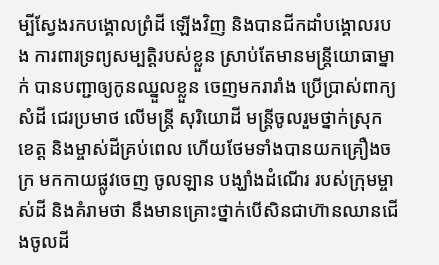ម្បីស្វែងរកបង្គោលព្រំដី ឡើងវិញ និងបានជីកដាំបង្គោលរបង ការពារទ្រព្យសម្បត្តិរបស់ខ្លួន ស្រាប់តែមានមន្រ្តីយោធាម្នាក់ បានបញ្ជាឲ្យកូនឈ្នួលខ្លួន ចេញមករារាំង ប្រើប្រាស់ពាក្យសំដី ជេរប្រមាថ លើមន្ត្រី សុរិយោដី មន្ត្រីចូលរួមថ្នាក់ស្រុក ខេត្ត និងម្ចាស់ដីគ្រប់ពេល ហើយថែមទាំងបានយកគ្រឿងចក្រ មកកាយផ្លូវចេញ ចូលឡាន បង្ឃាំងដំណើរ របស់ក្រុមម្ចាស់ដី និងគំរាមថា នឹងមានគ្រោះថ្នាក់បើសិនជាហ៊ានឈានជើងចូលដី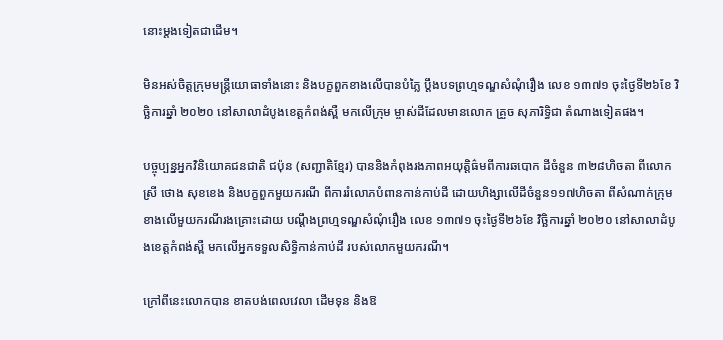នោះម្តងទៀតជាដើម។

មិនអស់ចិត្តក្រុមមន្រ្តីយោធាទាំងនោះ និងបក្ខពួកខាងលើបានបំភ្លៃ ប្តឹងបទព្រហ្មទណ្ឌសំណុំរឿង លេខ ១៣៧១ ចុះថ្ងៃទី២៦ខែ វិច្ឆិការឆ្នាំ ២០២០ នៅសាលាដំបូងខេត្តកំពង់ស្ពឺ មកលើក្រុម ម្ចាស់ដីដែលមានលោក គ្រួច សុភារិទ្ធិជា តំណាងទៀតផង។

បច្ចុប្បន្នអ្នកវិនិយោគជនជាតិ ជប៉ុន (សញ្ជាតិខ្មែរ) បាននិងកំពុងរងភាពអយុត្តិធ៌មពីការឆបោក ដីចំនួន ៣២៨ហិចតា ពីលោកស្រី ថោង សុខខេង និងបក្ខពួកមួយករណី ពីការរំលោភបំពានកាន់កាប់ដី ដោយហិង្សាលើដីចំនួន១១៧ហិចតា ពីសំណាក់ក្រុមខាងលើមួយករណីរងគ្រោះដោយ បណ្តឹងព្រហ្មទណ្ឌសំណុំរឿង លេខ ១៣៧១ ចុះថ្ងៃទី២៦ខែ វិច្ឆិការឆ្នាំ ២០២០ នៅសាលាដំបូងខេត្តកំពង់ស្ពឺ មកលើអ្នកទទួលសិទ្ធិកាន់កាប់ដី របស់លោកមួយករណី។

ក្រៅពីនេះលោកបាន ខាតបង់ពេលវេលា ដើមទុន និងឱ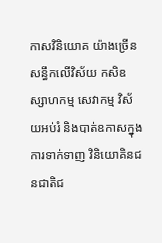កាសវិនិយោគ យ៉ាងច្រើនសន្ធឹកលើវិស័យ កសិឧស្សាហកម្ម សេវាកម្ម វិស័យអប់រំ និងបាត់ឧកាសក្នុងការទាក់ទាញ វិនិយោគិនជនជាតិជ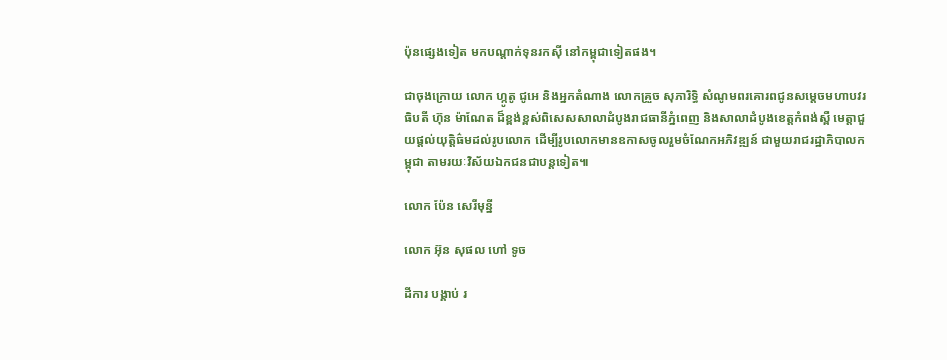ប៉ុនផ្សេងទៀត មកបណ្តាក់ទុនរកស៊ី នៅកម្ពុជាទៀតផង។

ជាចុងក្រោយ លោក ហ្កូតូ ជូអេ និងអ្នកតំណាង លោកគ្រួច សុភារិទ្ធិ សំណូមពរគោរពជូនសម្តេចមហាបវរធិបតី ហ៊ុន ម៉ាណែត ដ៏ខ្ពង់ខ្ពស់ពិសេសសាលាដំបូងរាជធានីភ្នំពេញ និងសាលាដំបូងខេត្តកំពង់ស្ពឺ មេត្តាជួយផ្តល់យុត្តិធ៌មដល់រូបលោក ដើម្បីរូបលោកមានឧកាសចូលរួមចំណែកអភិវឌ្ឍន៍ ជាមួយរាជរដ្ឋាភិបាលកម្ពុជា តាមរយៈវិស័យឯកជនជាបន្តទៀត៕

លោក ប៉ែន សេរីមុន្នី

លោក អ៊ុន សុផល ហៅ ទូច

ដីការ បង្គាប់ រ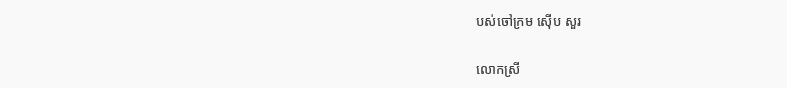បស់ចៅក្រម ស៊ើប សួរ

លោកស្រី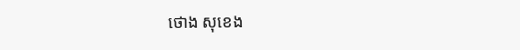ថោង សុខេង